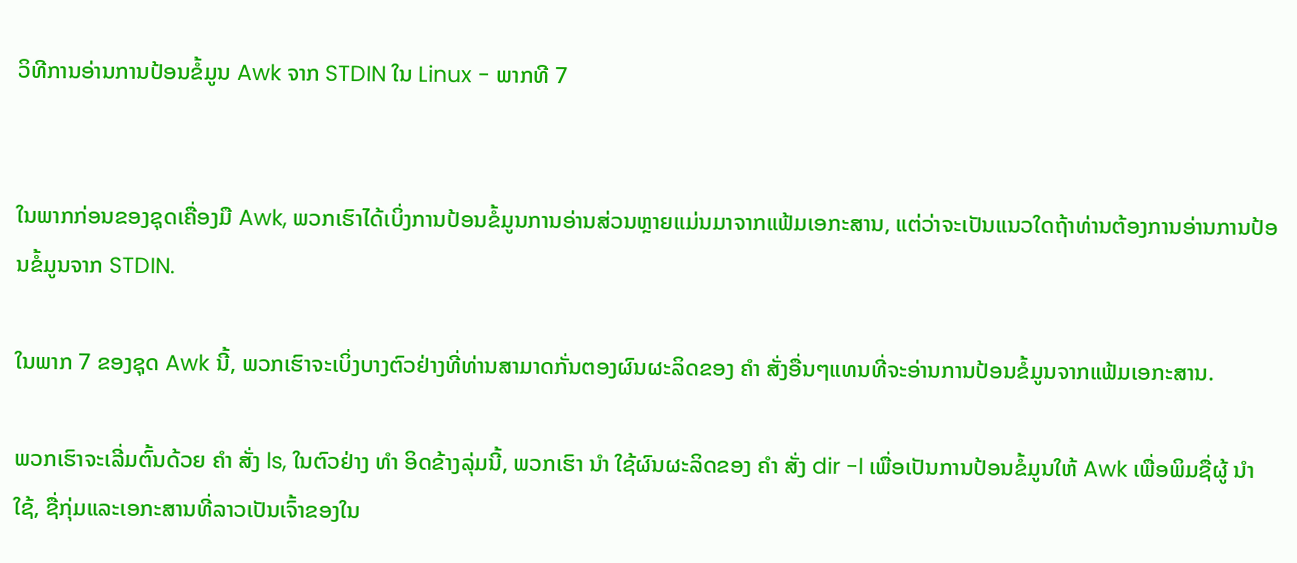ວິທີການອ່ານການປ້ອນຂໍ້ມູນ Awk ຈາກ STDIN ໃນ Linux - ພາກທີ 7


ໃນພາກກ່ອນຂອງຊຸດເຄື່ອງມື Awk, ພວກເຮົາໄດ້ເບິ່ງການປ້ອນຂໍ້ມູນການອ່ານສ່ວນຫຼາຍແມ່ນມາຈາກແຟ້ມເອກະສານ, ແຕ່ວ່າຈະເປັນແນວໃດຖ້າທ່ານຕ້ອງການອ່ານການປ້ອນຂໍ້ມູນຈາກ STDIN.

ໃນພາກ 7 ຂອງຊຸດ Awk ນີ້, ພວກເຮົາຈະເບິ່ງບາງຕົວຢ່າງທີ່ທ່ານສາມາດກັ່ນຕອງຜົນຜະລິດຂອງ ຄຳ ສັ່ງອື່ນໆແທນທີ່ຈະອ່ານການປ້ອນຂໍ້ມູນຈາກແຟ້ມເອກະສານ.

ພວກເຮົາຈະເລີ່ມຕົ້ນດ້ວຍ ຄຳ ສັ່ງ ls, ໃນຕົວຢ່າງ ທຳ ອິດຂ້າງລຸ່ມນີ້, ພວກເຮົາ ນຳ ໃຊ້ຜົນຜະລິດຂອງ ຄຳ ສັ່ງ dir -l ເພື່ອເປັນການປ້ອນຂໍ້ມູນໃຫ້ Awk ເພື່ອພິມຊື່ຜູ້ ນຳ ໃຊ້, ຊື່ກຸ່ມແລະເອກະສານທີ່ລາວເປັນເຈົ້າຂອງໃນ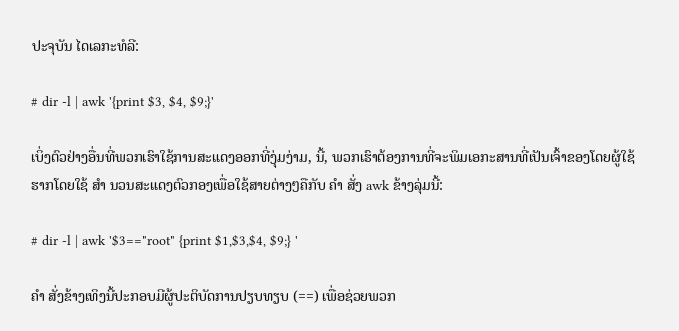ປະຈຸບັນ ໄດເລກະທໍລີ:

# dir -l | awk '{print $3, $4, $9;}'

ເບິ່ງຕົວຢ່າງອື່ນທີ່ພວກເຮົາໃຊ້ການສະແດງອອກທີ່ງຸ່ມງ່າມ, ນີ້, ພວກເຮົາຕ້ອງການທີ່ຈະພິມເອກະສານທີ່ເປັນເຈົ້າຂອງໂດຍຜູ້ໃຊ້ຮາກໂດຍໃຊ້ ສຳ ນວນສະແດງຕົວກອງເພື່ອໃຊ້ສາຍຕ່າງໆຄືກັບ ຄຳ ສັ່ງ awk ຂ້າງລຸ່ມນີ້:

# dir -l | awk '$3=="root" {print $1,$3,$4, $9;} '

ຄຳ ສັ່ງຂ້າງເທິງນີ້ປະກອບມີຜູ້ປະຕິບັດການປຽບທຽບ (==) ເພື່ອຊ່ວຍພວກ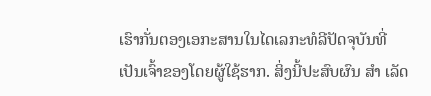ເຮົາກັ່ນຕອງເອກະສານໃນໄດເລກະທໍລີປັດຈຸບັນທີ່ເປັນເຈົ້າຂອງໂດຍຜູ້ໃຊ້ຮາກ. ສິ່ງນີ້ປະສົບຜົນ ສຳ ເລັດ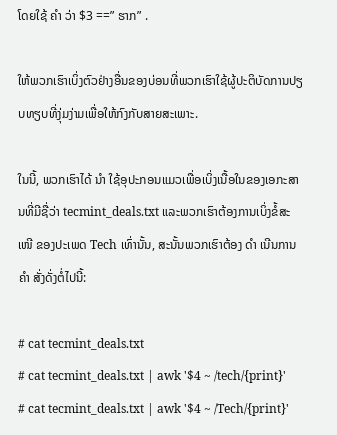ໂດຍໃຊ້ ຄຳ ວ່າ $3 ==” ຮາກ” .

ໃຫ້ພວກເຮົາເບິ່ງຕົວຢ່າງອື່ນຂອງບ່ອນທີ່ພວກເຮົາໃຊ້ຜູ້ປະຕິບັດການປຽບທຽບທີ່ງຸ່ມງ່າມເພື່ອໃຫ້ກົງກັບສາຍສະເພາະ.

ໃນນີ້, ພວກເຮົາໄດ້ ນຳ ໃຊ້ອຸປະກອນແມວເພື່ອເບິ່ງເນື້ອໃນຂອງເອກະສານທີ່ມີຊື່ວ່າ tecmint_deals.txt ແລະພວກເຮົາຕ້ອງການເບິ່ງຂໍ້ສະ ເໜີ ຂອງປະເພດ Tech ເທົ່ານັ້ນ, ສະນັ້ນພວກເຮົາຕ້ອງ ດຳ ເນີນການ ຄຳ ສັ່ງດັ່ງຕໍ່ໄປນີ້:

# cat tecmint_deals.txt
# cat tecmint_deals.txt | awk '$4 ~ /tech/{print}'
# cat tecmint_deals.txt | awk '$4 ~ /Tech/{print}'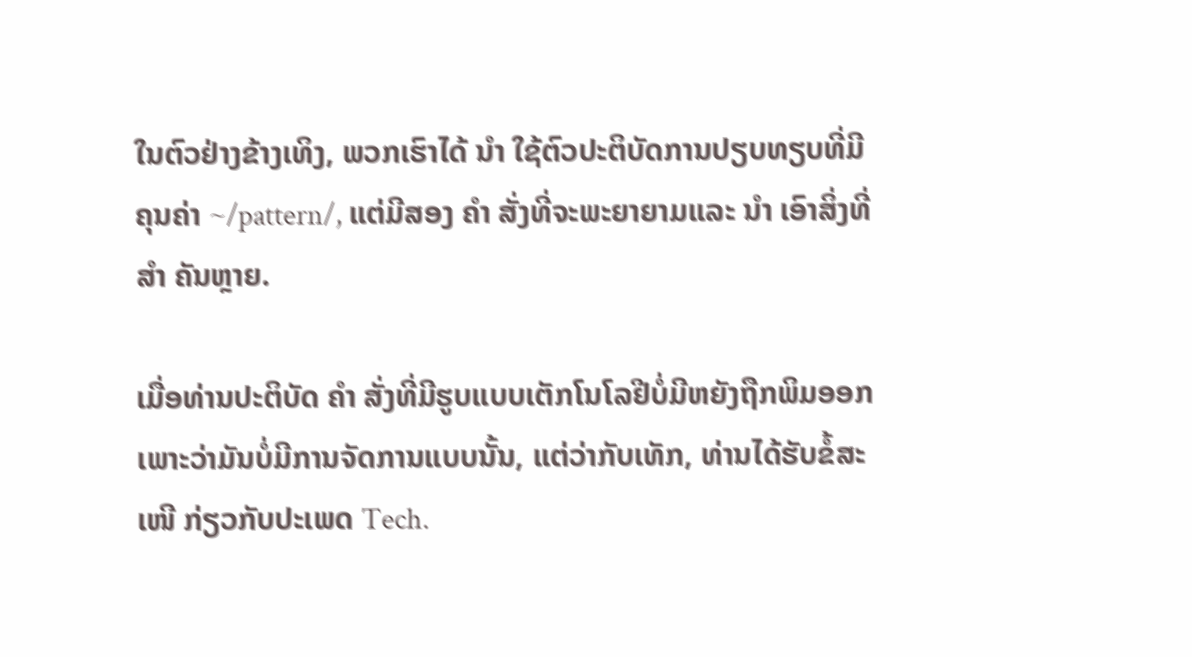ໃນຕົວຢ່າງຂ້າງເທິງ, ພວກເຮົາໄດ້ ນຳ ໃຊ້ຕົວປະຕິບັດການປຽບທຽບທີ່ມີຄຸນຄ່າ ~/pattern/, ແຕ່ມີສອງ ຄຳ ສັ່ງທີ່ຈະພະຍາຍາມແລະ ນຳ ເອົາສິ່ງທີ່ ສຳ ຄັນຫຼາຍ.

ເມື່ອທ່ານປະຕິບັດ ຄຳ ສັ່ງທີ່ມີຮູບແບບເຕັກໂນໂລຢີບໍ່ມີຫຍັງຖືກພິມອອກເພາະວ່າມັນບໍ່ມີການຈັດການແບບນັ້ນ, ແຕ່ວ່າກັບເທັກ, ທ່ານໄດ້ຮັບຂໍ້ສະ ເໜີ ກ່ຽວກັບປະເພດ Tech.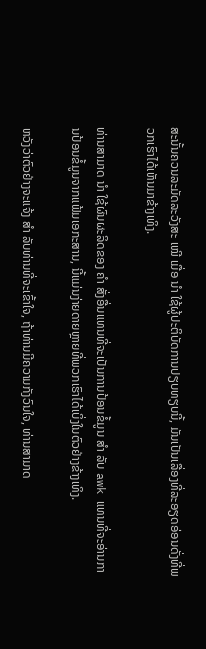ສະນັ້ນຄວນລະມັດລະວັງສະ ເໝີ ເມື່ອ ນຳ ໃຊ້ຜູ້ປະຕິບັດການປຽບທຽບນີ້, ມັນເປັນເລື່ອງທີ່ລະອຽດອ່ອນດັ່ງທີ່ພວກເຮົາໄດ້ເຫັນມາຂ້າງເທິງ.

ທ່ານສາມາດ ນຳ ໃຊ້ຜົນຜະລິດຂອງ ຄຳ ສັ່ງອື່ນແທນທີ່ຈະເປັນການປ້ອນຂໍ້ມູນ ສຳ ລັບ awk ແທນທີ່ຈະອ່ານການປ້ອນຂໍ້ມູນຈາກແຟ້ມເອກະສານ, ນີ້ແມ່ນງ່າຍດາຍຫຼາຍທີ່ພວກເຮົາໄດ້ເບິ່ງໃນຕົວຢ່າງຂ້າງເທິງ.

ຫວັງວ່າຕົວຢ່າງຈະແຈ້ງ ສຳ ລັບທ່ານທີ່ຈະເຂົ້າໃຈ, ຖ້າທ່ານມີຄວາມກັງວົນໃຈ, ທ່ານສາມາດ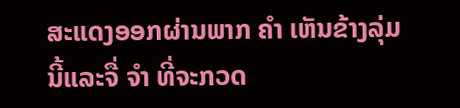ສະແດງອອກຜ່ານພາກ ຄຳ ເຫັນຂ້າງລຸ່ມນີ້ແລະຈື່ ຈຳ ທີ່ຈະກວດ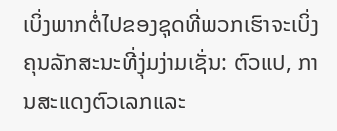ເບິ່ງພາກຕໍ່ໄປຂອງຊຸດທີ່ພວກເຮົາຈະເບິ່ງຄຸນລັກສະນະທີ່ງຸ່ມງ່າມເຊັ່ນ: ຕົວແປ, ການສະແດງຕົວເລກແລະ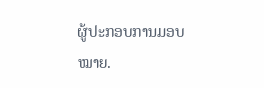ຜູ້ປະກອບການມອບ ໝາຍ.